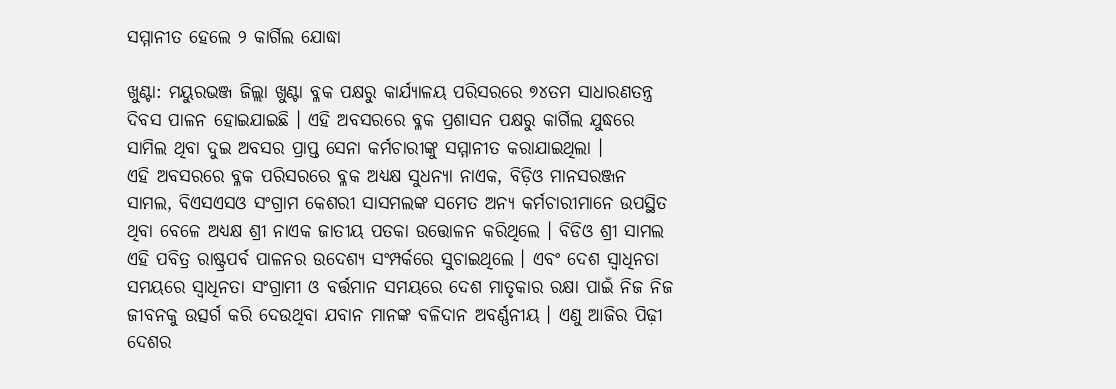ସମ୍ମାନୀତ ହେଲେ ୨ କାର୍ଗିଲ ଯୋଦ୍ଧା

ଖୁଣ୍ଟା: ମୟୁରଭଞ୍ଜ ଜିଲ୍ଲା ଖୁଣ୍ଟା ବ୍ଳକ ପକ୍ଷରୁ କାର୍ଯ୍ୟାଳୟ ପରିସରରେ ୭୪ତମ ସାଧାରଣତନ୍ତ୍ର ଦିବସ ପାଳନ ହୋଇଯାଇଛି । ଏହି ଅବସରରେ ବ୍ଳକ ପ୍ରଶାସନ ପକ୍ଷରୁ କାର୍ଗିଲ ଯୁଦ୍ଧରେ ସାମିଲ ଥିବା ଦୁଇ ଅବସର ପ୍ରାପ୍ତ ସେନା କର୍ମଚାରୀଙ୍କୁ ସମ୍ମାନୀତ କରାଯାଇଥିଲା ।
ଏହି ଅବସରରେ ବ୍ଳକ ପରିସରରେ ବ୍ଳକ ଅଧ୍ୟକ୍ଷ ସୁଧନ୍ୟା ନାଏକ, ବିଡ଼ିଓ ମାନସରଞ୍ଜନ ସାମଲ, ବିଏସଏସଓ ସଂଗ୍ରାମ କେଶରୀ ସାସମଲଙ୍କ ସମେତ ଅନ୍ୟ କର୍ମଚାରୀମାନେ ଉପସ୍ଥିତ ଥିବା ବେଳେ ଅଧ୍ୟକ୍ଷ ଶ୍ରୀ ନାଏକ ଜାତୀୟ ପତକା ଉତ୍ତୋଳନ କରିଥିଲେ । ବିଡିଓ ଶ୍ରୀ ସାମଲ ଏହି ପବିତ୍ର ରାଷ୍ଟ୍ରପର୍ବ ପାଳନର ଉଦେଶ୍ୟ ସଂମ୍ପର୍କରେ ସୁଚାଇଥିଲେ । ଏବଂ ଦେଶ ସ୍ଵାଧିନତା ସମୟରେ ସ୍ଵାଧିନତା ସଂଗ୍ରାମୀ ଓ ବର୍ତ୍ତମାନ ସମୟରେ ଦେଶ ମାତୃକାର ରକ୍ଷା ପାଇଁ ନିଜ ନିଜ ଜୀବନକୁ ଉତ୍ସର୍ଗ କରି ଦେଉଥିବା ଯବାନ ମାନଙ୍କ ବଳିଦାନ ଅବର୍ଣ୍ଣନୀୟ । ଏଣୁ ଆଜିର ପିଢ଼ୀ ଦେଶର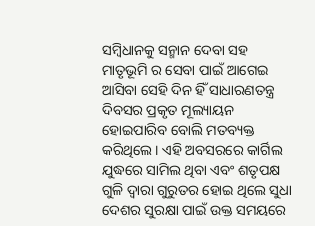ସମ୍ବିଧାନକୁ ସନ୍ମାନ ଦେବା ସହ ମାତୃଭୂମି ର ସେବା ପାଇଁ ଆଗେଇ ଆସିବା ସେହି ଦିନ ହିଁ ସାଧାରଣତନ୍ତ୍ର ଦିବସର ପ୍ରକୃତ ମୂଲ୍ୟାୟନ ହୋଇପାରିବ ବୋଲି ମତବ୍ୟକ୍ତ କରିଥିଲେ । ଏହି ଅବସରରେ କାର୍ଗିଲ ଯୁଦ୍ଧରେ ସାମିଲ ଥିବା ଏବଂ ଶତୃପକ୍ଷ ଗୁଳି ଦ୍ଵାରା ଗୁରୁତର ହୋଇ ଥିଲେ ସୁଧା ଦେଶର ସୁରକ୍ଷା ପାଇଁ ଉକ୍ତ ସମୟରେ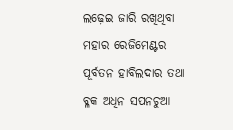ଲଢ଼େଇ ଜାରି ରଖିଥିବା ମହାର ରେଜିମେଣ୍ଟର ପୂର୍ବତନ ହାବିଲଦାର ତଥା ବ୍ଳକ ଅଧିନ ସପନଚୁଆ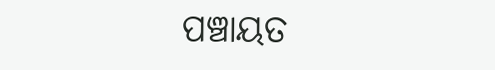ପଞ୍ଚାୟତ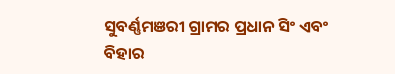ସୁବର୍ଣ୍ଣମଞରୀ ଗ୍ରାମର ପ୍ରଧାନ ସିଂ ଏବଂ ବିହାର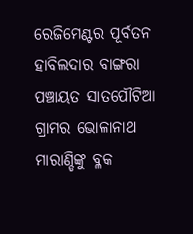ରେଜିମେଣ୍ଟର ପୂର୍ବତନ ହାବିଲଦାର ବାଙ୍ଗରା ପଞ୍ଚାୟତ ସାତପୌଟିଆ ଗ୍ରାମର ଭୋଳାନାଥ ମାରାଣ୍ଡିଙ୍କୁ ବ୍ଳକ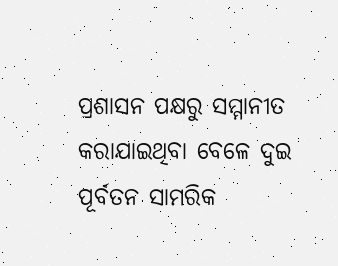ପ୍ରଶାସନ ପକ୍ଷରୁ ସମ୍ମାନୀତ କରାଯାଇଥିବା ବେଳେ ଦୁଇ ପୂର୍ବତନ ସାମରିକ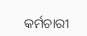କର୍ମଚାରୀ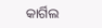କାର୍ଗିଲ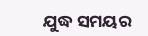ଯୁଦ୍ଧ ସମୟର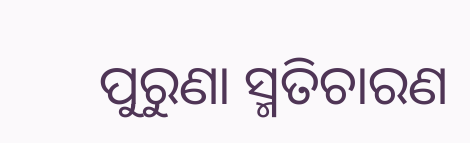ପୁରୁଣା ସ୍ମତିଚାରଣ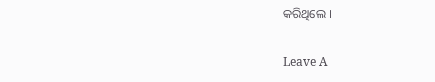କରିଥିଲେ ।

Leave A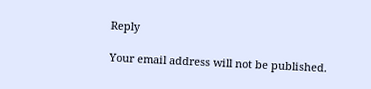Reply

Your email address will not be published.